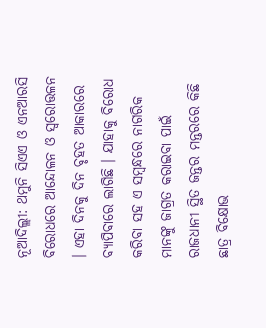ନୂଆଦିଲ୍ଲୀ: ଥମୁନି ସିଏଏ ଓ ଏନଆରସି ବିରୋଧରେ ଆନ୍ଦୋଳନ ଓ ସ୍ବରୋତ୍ତଳନ । ଏହା ଦିନକୁ ଦିନ ବୃହତ ଆକାରରେ ବ୍ୟାପିବାରେ ଲାଗିଛି । ଯାହାକୁ ବିରୋଧ କରିବା ସହ ଏ ସମ୍ବନ୍ଧରେ ନାଗରିକ ମାନଙ୍କୁ ଜାଗ୍ରତ କରାଇବା ପାଇଁ ରାଜଧାନୀ ସ୍ଥିତ ଜନ୍ତର ମନ୍ତରରେ କିଛି ଛାତ୍ର ବିକ୍ଷୋଭ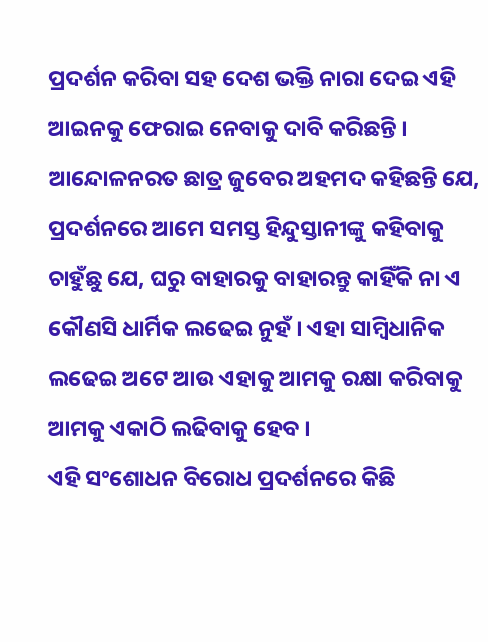ପ୍ରଦର୍ଶନ କରିବା ସହ ଦେଶ ଭକ୍ତି ନାରା ଦେଇ ଏହି ଆଇନକୁ ଫେରାଇ ନେବାକୁ ଦାବି କରିଛନ୍ତି ।
ଆନ୍ଦୋଳନରତ ଛାତ୍ର ଜୁବେର ଅହମଦ କହିଛନ୍ତି ଯେ, ପ୍ରଦର୍ଶନରେ ଆମେ ସମସ୍ତ ହିନ୍ଦୁସ୍ତାନୀଙ୍କୁ କହିବାକୁ ଚାହୁଁଛୁ ଯେ, ଘରୁ ବାହାରକୁ ବାହାରନ୍ତୁ କାହିଁକି ନା ଏ କୌଣସି ଧାର୍ମିକ ଲଢେଇ ନୁହଁ । ଏହା ସାମ୍ବିଧାନିକ ଲଢେଇ ଅଟେ ଆଉ ଏହାକୁ ଆମକୁ ରକ୍ଷା କରିବାକୁ ଆମକୁ ଏକାଠି ଲଢିବାକୁ ହେବ ।
ଏହି ସଂଶୋଧନ ବିରୋଧ ପ୍ରଦର୍ଶନରେ କିଛି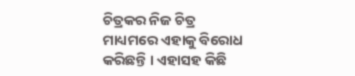ଚିତ୍ରକର ନିଜ ଚିତ୍ର ମାଧ୍ୟମରେ ଏହାକୁ ବିରୋଧ କରିଛନ୍ତି । ଏହାସହ କିଛି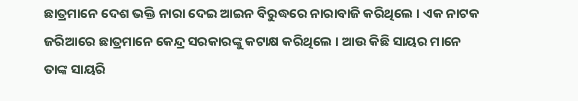ଛାତ୍ରମାନେ ଦେଶ ଭକ୍ତି ନାରା ଦେଇ ଆଇନ ବିରୁଦ୍ଧରେ ନାରାବାଜି କରିଥିଲେ । ଏକ ନାଟକ ଜରିଆରେ ଛାତ୍ରମାନେ କେନ୍ଦ୍ର ସରକାରଙ୍କୁ କଟାକ୍ଷ କରିଥିଲେ । ଆଉ କିଛି ସାୟର ମାନେ ତାଙ୍କ ସାୟରି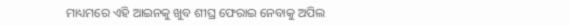ମାଧ୍ୟମରେ ଏହି ଆଇନକୁ ଖୁବ ଶୀଘ୍ର ଫେରାଇ ନେବାକୁ ଅପିଲ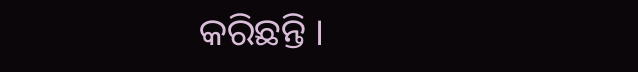କରିଛନ୍ତି ।